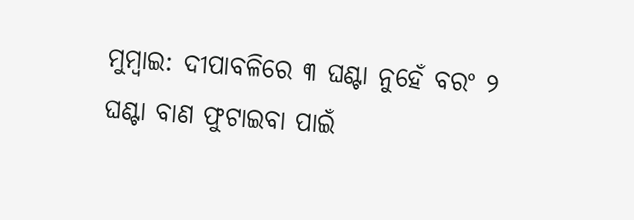ମୁମ୍ବାଇ: ଦୀପାବଳିରେ ୩ ଘଣ୍ଟା ନୁହେଁ ବରଂ ୨ ଘଣ୍ଟା ବାଣ ଫୁଟାଇବା ପାଇଁ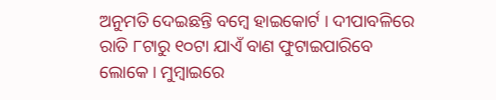ଅନୁମତି ଦେଇଛନ୍ତି ବମ୍ବେ ହାଇକୋର୍ଟ । ଦୀପାବଳିରେ ରାତି ୮ଟାରୁ ୧୦ଟା ଯାଏଁ ବାଣ ଫୁଟାଇପାରିବେ ଲୋକେ । ମୁମ୍ବାଇରେ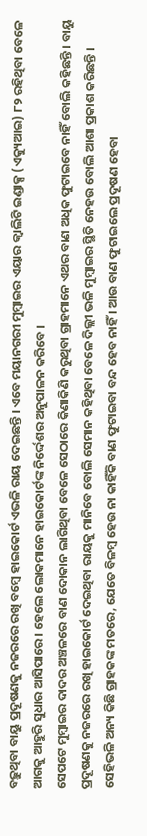ବଢ଼ୁଥିବା ବାୟୁ ପ୍ରଦୂଷଣକୁ ନଜରରେ ରଖି ବମ୍ବେ ହାଇକୋର୍ଟ ଏଭଳି ରାୟ ଦେଇଛନ୍ତି । ଏବେ ମୟାନଗରୀ ମୁମ୍ବାଇର ଏୟାର କ୍ବାଲିଟି ଇଣ୍ଡାକ୍ସ (ଏକ୍ୟୁଆଇ) ୮୨ ରହିଥିବା ବେଳେ ଆଗକୁ ଆହୁରି ସୁଧାର ଆସିପାରେ । ହେଲେ ଲୋକମାନେ ହାଇକୋର୍ଟଙ୍କ ନିର୍ଦ୍ଦେଶର ଅନୁପାଳନ କରିବେ ।
ସେପଟେ ମୁମ୍ବାଇର ଦାଦର ଅଞ୍ଚଳରେ ବାଣ ଦୋକାନ ଲାଗିଥିବା ବେଳେ ସେଠାରେ କିଣାକିଣି କରୁଥିବା ଗ୍ରାହମାନେ ଏଥର ବାଣ ଅଧିକ ଫୁଟାଇବେ ନାହିଁ ବୋଲି କହିଛନ୍ତି । ବାୟୁ ପ୍ରଦୂଷଣକୁ ନଜରରେ ରଖି ହାଇକୋର୍ଟ ଦେଇଥିବା ରାୟକୁ ମାନିବେ ବୋଲି ସେମାନ କହିଥିବା ବେଳେ ଦିଲ୍ଲୀ ଭଳି ମୁମ୍ବାଇର ସ୍ଥିତି ନେହଉ ବୋଲି ଆଶା ପ୍ରକାଶ କରିଛନ୍ତି ।
ସେହିଭଳି ଅନ୍ୟ କିଛି ଗ୍ରାହକଙ୍କ ମତରେ, ଯେତେ ବିଳମ୍ବ ହେଉ ନା କାହିଁକି ବାଣ ଫୁଟାଇବା ବନ୍ଦ ହେବ ନାହିଁ । ଆଉ ବାଣ ଫୁଟାଇଲେ ପ୍ରଦୂଷଣ ହେବା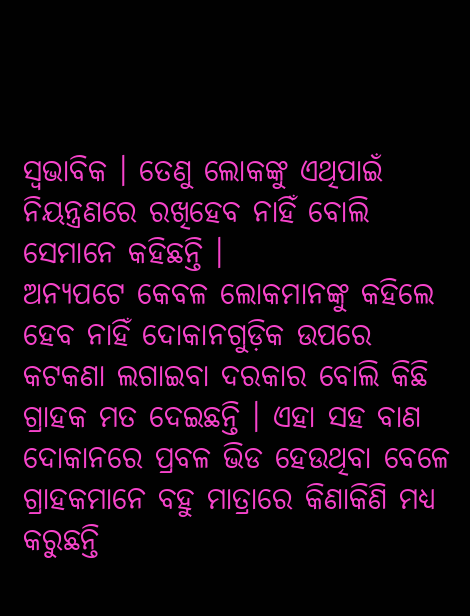ସ୍ବଭାବିକ । ତେଣୁ ଲୋକଙ୍କୁ ଏଥିପାଇଁ ନିୟନ୍ତ୍ରଣରେ ରଖିହେବ ନାହିଁ ବୋଲି ସେମାନେ କହିଛନ୍ତି ।
ଅନ୍ୟପଟେ କେବଳ ଲୋକମାନଙ୍କୁ କହିଲେ ହେବ ନାହିଁ ଦୋକାନଗୁଡ଼ିକ ଉପରେ କଟକଣା ଲଗାଇବା ଦରକାର ବୋଲି କିଛି ଗ୍ରାହକ ମତ ଦେଇଛନ୍ତି । ଏହା ସହ ବାଣ ଦୋକାନରେ ପ୍ରବଳ ଭିଡ ହେଉଥିବା ବେଳେ ଗ୍ରାହକମାନେ ବହୁ ମାତ୍ରାରେ କିଣାକିଣି ମଧ୍ୟ କରୁଛନ୍ତି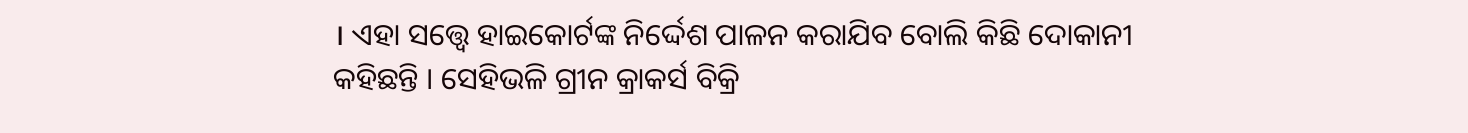। ଏହା ସତ୍ତ୍ବେ ହାଇକୋର୍ଟଙ୍କ ନିର୍ଦ୍ଦେଶ ପାଳନ କରାଯିବ ବୋଲି କିଛି ଦୋକାନୀ କହିଛନ୍ତି । ସେହିଭଳି ଗ୍ରୀନ କ୍ରାକର୍ସ ବିକ୍ରି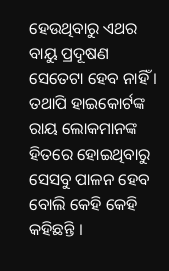ହେଉଥିବାରୁ ଏଥର ବାୟୁ ପ୍ରଦୂଷଣ ସେତେଟା ହେବ ନାହିଁ । ତଥାପି ହାଇକୋର୍ଟଙ୍କ ରାୟ ଲୋକମାନଙ୍କ ହିତରେ ହୋଇଥିବାରୁ ସେସବୁ ପାଳନ ହେବ ବୋଲି କେହି କେହି କହିଛନ୍ତି ।